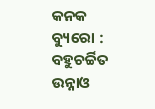କନକ ବ୍ୟୁରୋ : ବହୁଚର୍ଚ୍ଚିତ ଉନ୍ନାଓ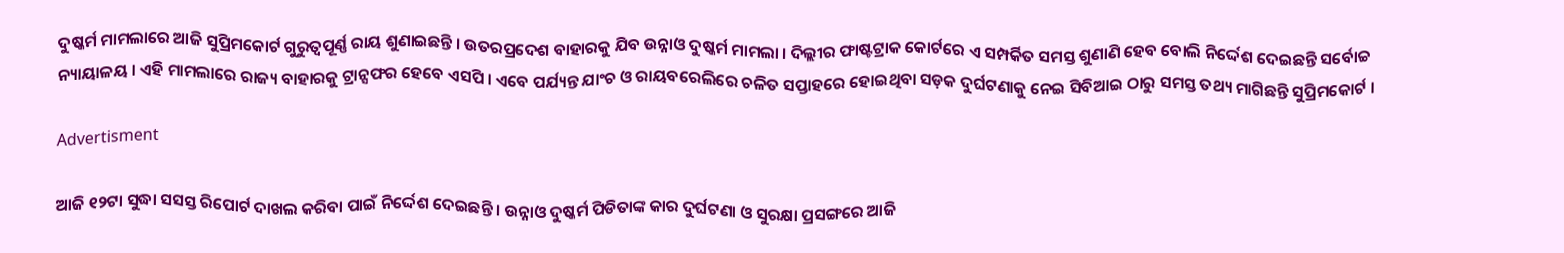ଦୁଷ୍କର୍ମ ମାମଲାରେ ଆଜି ସୁପ୍ରିମକୋର୍ଟ ଗୁରୁତ୍ୱପୂର୍ଣ୍ଣ ରାୟ ଶୁଣାଇଛନ୍ତି । ଉତରପ୍ରଦେଶ ବାହାରକୁ ଯିବ ଉନ୍ନାଓ ଦୁଷ୍କର୍ମ ମାମଲା । ଦିଲ୍ଲୀର ଫାଷ୍ଟଟ୍ରାକ କୋର୍ଟରେ ଏ ସମ୍ପର୍କିତ ସମସ୍ତ ଶୁଣାଣି ହେବ ବୋଲି ନିର୍ଦ୍ଦେଶ ଦେଇଛନ୍ତି ସର୍ବୋଚ୍ଚ ନ୍ୟାୟାଳୟ । ଏହି ମାମଲାରେ ରାଜ୍ୟ ବାହାରକୁ ଟ୍ରାନ୍ସଫର ହେବେ ଏସପି । ଏବେ ପର୍ଯ୍ୟନ୍ତ ଯାଂଚ ଓ ରାୟବରେଲିରେ ଚଳିତ ସପ୍ତାହରେ ହୋଇଥିବା ସଡ଼କ ଦୁର୍ଘଟଣାକୁ ନେଇ ସିବିଆଇ ଠାରୁ ସମସ୍ତ ତଥ୍ୟ ମାଗିଛନ୍ତି ସୁପ୍ରିମକୋର୍ଟ ।

Advertisment

ଆଜି ୧୨ଟା ସୁଦ୍ଧା ସସସ୍ତ ରିପୋର୍ଟ ଦାଖଲ କରିବା ପାଇଁ ନିର୍ଦ୍ଦେଶ ଦେଇଛନ୍ତି । ଉନ୍ନାଓ ଦୁଷ୍କର୍ମ ପିଡିତାଙ୍କ କାର ଦୁର୍ଘଟଣା ଓ ସୁରକ୍ଷା ପ୍ରସଙ୍ଗରେ ଆଜି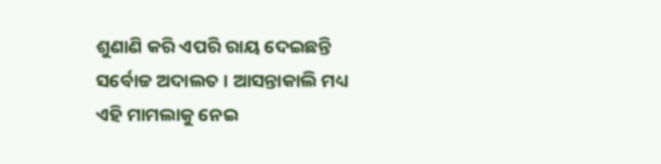ଶୁଣାଣି କରି ଏପରି ରାୟ ଦେଇଛନ୍ତି ସର୍ବୋଚ୍ଚ ଅଦାଲତ । ଆସନ୍ତାକାଲି ମଧ୍ୟ ଏହି ମାମଲାକୁ ନେଇ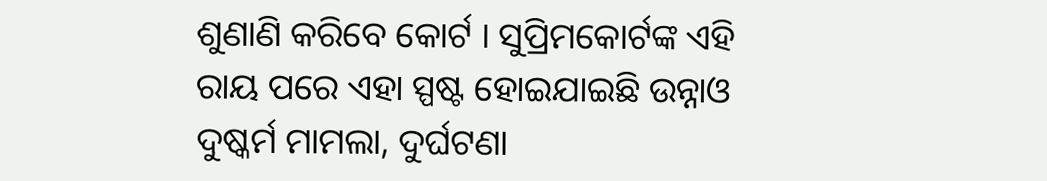ଶୁଣାଣି କରିବେ କୋର୍ଟ । ସୁପ୍ରିମକୋର୍ଟଙ୍କ ଏହି ରାୟ ପରେ ଏହା ସ୍ପଷ୍ଟ ହୋଇଯାଇଛି ଉନ୍ନାଓ ଦୁଷ୍କର୍ମ ମାମଲା, ଦୁର୍ଘଟଣା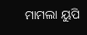ମାମଲା ୟୁପି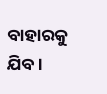ବାହାରକୁ ଯିବ ।